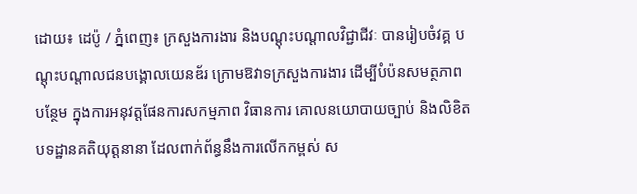ដោយ៖ ដេប៉ូ / ភ្នំពេញ៖ ក្រសួងការងារ និងបណ្ដុះបណ្ដាលវិជ្ជាជីវៈ បានរៀបចំវគ្គ បណ្តុះបណ្តាលជនបង្គោលយេនឌ័រ ក្រោមឱវាទក្រសួងការងារ ដើម្បីបំប៉នសមត្ថភាព បន្ថែម ក្នុងការអនុវត្តផែនការសកម្មភាព វិធានការ គោលនយោបាយច្បាប់ និងលិខិត បទដ្ឋានគតិយុត្តនានា ដែលពាក់ព័ន្ធនឹងការលើកកម្ពស់ ស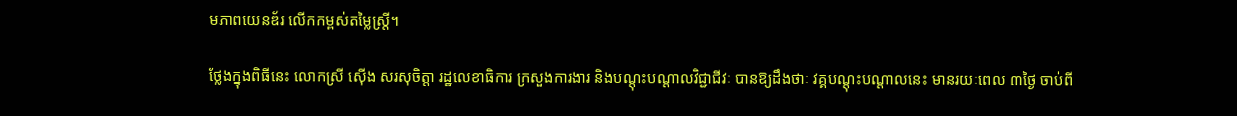មភាពយេនឌ័រ លើកកម្ពស់តម្លៃស្ត្រី។

ថ្លែងក្នុងពិធីនេះ លោកស្រី ស៊ើង សរសុចិត្តា រដ្ឋលេខាធិការ ក្រសួងការងារ និងបណ្តុះបណ្តាលវិជ្ជាជីវៈ បានឱ្យដឹងថាៈ វគ្គបណ្ដុះបណ្ដាលនេះ មានរយៈពេល ៣ថ្ងៃ ចាប់ពី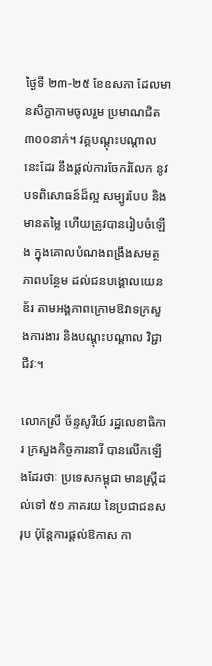ថ្ងៃទី ២៣-២៥ ខែឧសភា ដែលមានសិក្ខាកាមចូលរួម ប្រមាណជិត ៣០០នាក់។ វគ្គបណ្តុះបណ្តាលនេះដែរ នឹងផ្តល់ការចែករំលែក នូវបទពិសោធន៍ដ៏ល្អ សម្បូរបែប និងមានតម្លៃ ហើយត្រូវបានរៀបចំឡើង ក្នុងគោលបំណងពង្រឹងសមត្ថភាពបន្ថែម ដល់ជនបង្គោលយេនឌ័រ តាមអង្គភាពក្រោមឱវាទក្រសួងការងារ និងបណ្តុះបណ្តាល វិជ្ជាជីវៈ។

លោកស្រី ច័ន្ទសូរីយ៍ រដ្ឋលេខាធិការ ក្រសួងកិច្ចការនារី បានលើកឡើងដែរថាៈ ប្រទេសកម្ពុជា មានស្ត្រីដល់ទៅ ៥១ ភាគរយ នៃប្រជាជនសរុប ប៉ុន្តែការផ្ដល់ឱកាស កា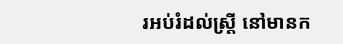រអប់រំដល់ស្ត្រី នៅមានក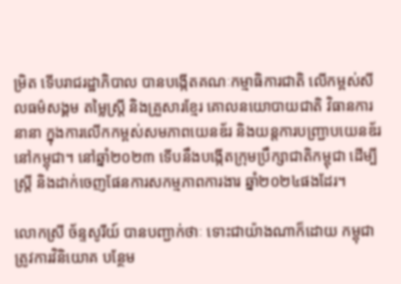ម្រិត ទើបរាជរដ្ឋាភិបាល បានបង្កើតគណៈកម្មាធិការជាតិ លើកម្ពស់សីលធម៌សង្គម តម្លៃស្រ្តី និងគ្រួសារខ្មែរ គោលនយោបាយជាតិ វិធានការនានា ក្នុងការលើកកម្ពស់សមភាពយេនឌ័រ និងយន្តការបញ្ជ្រាបយេនឌ័រ នៅកម្ពុជា។ នៅឆ្នាំ២០២៣ ទើបនឹងបង្កើតក្រុមប្រឹក្សាជាតិកម្ពុជា ដើម្បីស្រ្តី និងដាក់ចេញផែនការសកម្មភាពការងារ ឆ្នាំ២០២៤ផងដែរ។

លោកស្រី ច័ន្ទសូរីយ៍ បានបញ្ជាក់ថាៈ ទោះជាយ៉ាងណាក៏ដោយ កម្ពុជាត្រូវការវិនិយោគ បន្ថែម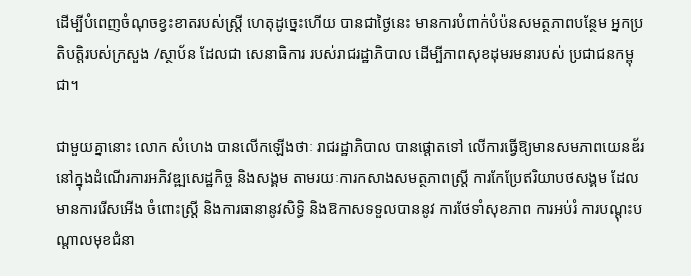ដើម្បីបំពេញចំណុចខ្វះខាតរបស់ស្ត្រី ហេតុដូច្នេះហើយ បានជាថ្ងៃនេះ មានការបំពាក់បំប៉នសមត្ថភាពបន្ថែម អ្នកប្រតិបត្តិរបស់ក្រសួង /ស្ថាប័ន ដែលជា សេនាធិការ របស់រាជរដ្ឋាភិបាល ដើម្បីភាពសុខដុមរមនារបស់ ប្រជាជនកម្ពុជា។

ជាមួយគ្នានោះ លោក សំហេង បានលើកឡើងថាៈ រាជរដ្ឋាភិបាល បានផ្តោតទៅ លើការធ្វើឱ្យមានសមភាពយេនឌ័រ នៅក្នុងដំណើរការអភិវឌ្ឍសេដ្ឋកិច្ច និងសង្គម តាមរយៈការកសាងសមត្ថភាពស្ត្រី ការកែប្រែឥរិយាបថសង្គម ដែលមានការរើសអើង ចំពោះស្ត្រី និងការធានានូវសិទ្ធិ និងឱកាសទទួលបាននូវ ការថែទាំសុខភាព ការអប់រំ ការបណ្តុះបណ្តាលមុខជំនា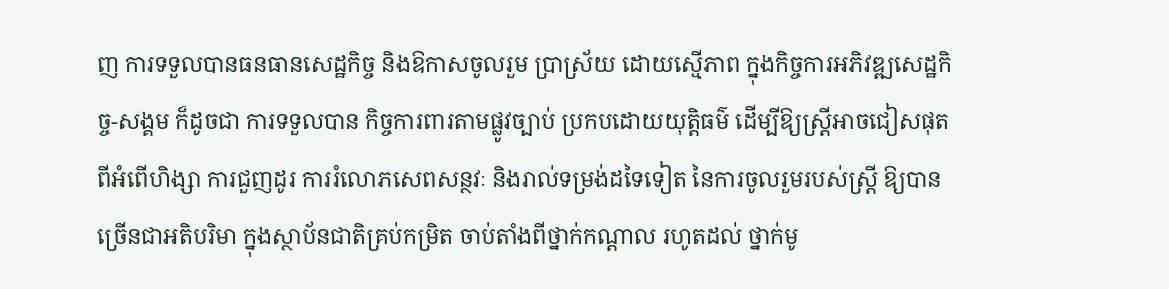ញ ការទទួលបានធនធានសេដ្ឋកិច្ច និងឱកាសចូលរួម ប្រាស្រ័យ ដោយស្មើភាព ក្នុងកិច្ចការអភិវឌ្ឍសេដ្ឋកិច្ច-សង្គម ក៏ដូចជា ការទទួលបាន កិច្ចការពារតាមផ្លូវច្បាប់ ប្រកបដោយយុត្តិធម៌ ដើម្បីឱ្យស្ត្រីអាចជៀសផុតពីអំពើហិង្សា ការជួញដូរ ការរំលោភសេពសន្ថវៈ និងរាល់ទម្រង់ដទៃទៀត នៃការចូលរួមរបស់ស្រ្តី ឱ្យបានច្រើនជាអតិបរិមា ក្នុងស្ថាប័នជាតិគ្រប់កម្រិត ចាប់តាំងពីថ្នាក់កណ្តាល រហូតដល់ ថ្នាក់មូ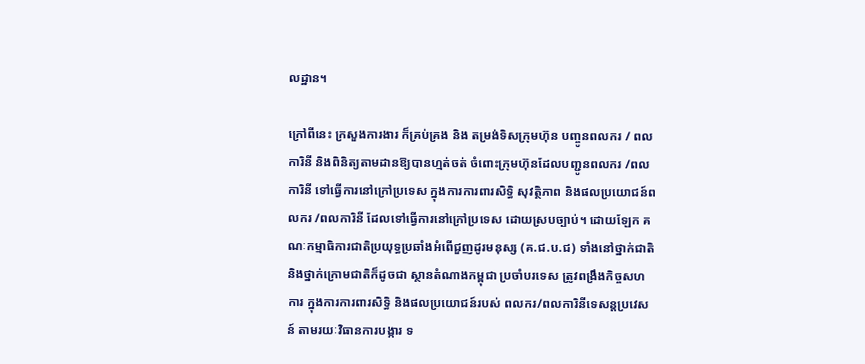លដ្ឋាន។

ក្រៅពីនេះ ក្រសួងការងារ ក៏គ្រប់គ្រង និង តម្រង់ទិសក្រុមហ៊ុន បញ្ចូនពលករ / ពលការិនី និងពិនិត្យតាមដានឱ្យបានហ្មត់ចត់ ចំពោះក្រុមហ៊ុនដែលបញ្ជូនពលករ /ពលការិនី ទៅធ្វើការនៅក្រៅប្រទេស ក្នុងការការពារសិទ្ធិ សុវត្ថិភាព និងផលប្រយោជន៍ពលករ /ពលការិនី ដែលទៅធ្វើការនៅក្រៅប្រទេស ដោយស្របច្បាប់។ ដោយឡែក គណៈកម្មាធិការជាតិប្រយុទ្ធប្រឆាំងអំពើជួញដូរមនុស្ស (គ.ជ.ប.ជ) ទាំងនៅថ្នាក់ជាតិ និងថ្នាក់ក្រោមជាតិក៏ដូចជា ស្ថានតំណាងកម្ពុជា ប្រចាំបរទេស ត្រូវពង្រឹងកិច្ចសហការ ក្នុងការការពារសិទ្ធិ និងផលប្រយោជន៍របស់ ពលករ/ពលការិនីទេសន្តប្រវេសន៍ តាមរយៈវិធានការបង្ការ ទ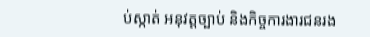ប់ស្កាត់ អនុវត្តច្បាប់ និងកិច្ចការងារជនរង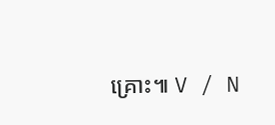គ្រោះ៕ V / N